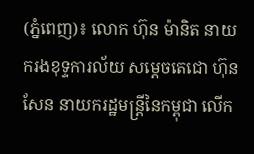(ភ្នំពេញ)៖ លោក ហ៊ុន ម៉ានិត នាយករងខុទ្ទការល័យ សម្តេចតេជោ ហ៊ុន សែន នាយករដ្ឋមន្ដ្រីនៃកម្ពុជា លើក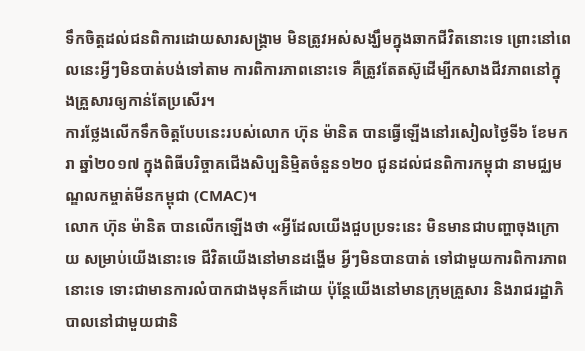ទឹកចិត្តដល់ជនពិការដោយសារសង្គ្រាម មិនត្រូវអស់សង្ឃឹមក្នុងឆាកជីវិតនោះទេ ព្រោះនៅពេលនេះអ្វីៗមិនបាត់បង់ទៅតាម ការពិការភាពនោះទេ គឺត្រូវតែតស៊ូដើម្បីកសាងជីវភាពនៅក្នុងគ្រួសារឲ្យកាន់តែប្រសើរ។
ការថ្លែងលើកទឹកចិត្តបែបនេះរបស់លោក ហ៊ុន ម៉ានិត បានធ្វើឡើងនៅរសៀលថ្ងៃទី៦ ខែមករា ឆ្នាំ២០១៧ ក្នុងពិធីបរិច្ចាគជើងសិប្បនិម្មិតចំនួន១២០ ជូនដល់ជនពិការកម្ពុជា នាមជ្ឈមណ្ឌលកម្ចាត់មីនកម្ពុជា (CMAC)។
លោក ហ៊ុន ម៉ានិត បានលើកឡើងថា «អ្វីដែលយើងជួបប្រទះនេះ មិនមានជាបញ្ហាចុងក្រោយ សម្រាប់យើងនោះទេ ជីវិតយើងនៅមានដង្ហើម អ្វីៗមិនបានបាត់ ទៅជាមួយការពិការភាពនោះទេ ទោះជាមានការលំបាកជាងមុនក៏ដោយ ប៉ុន្ដែយើងនៅមានក្រុមគ្រួសារ និងរាជរដ្ឋាភិបាលនៅជាមួយជានិ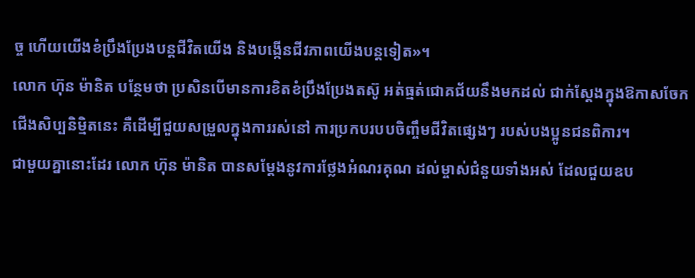ច្ច ហើយយើងខំប្រឹងប្រែងបន្ដជីវិតយើង និងបង្កើនជីវភាពយើងបន្ដទៀត»។
លោក ហ៊ុន ម៉ានិត បន្ថែមថា ប្រសិនបើមានការខិតខំប្រឹងប្រែងតស៊ូ អត់ធ្មត់ជោគជ័យនឹងមកដល់ ជាក់ស្ដែងក្នុងឱកាសចែកជើងសិប្បនិម្មិតនេះ គឺដើម្បីជួយសម្រួលក្នុងការរស់នៅ ការប្រកបរបបចិញ្ចឹមជីវិតផ្សេងៗ របស់បងប្អូនជនពិការ។
ជាមួយគ្នានោះដែរ លោក ហ៊ុន ម៉ានិត បានសម្ដែងនូវការថ្លែងអំណរគុណ ដល់ម្ចាស់ជំនួយទាំងអស់ ដែលជួយឧប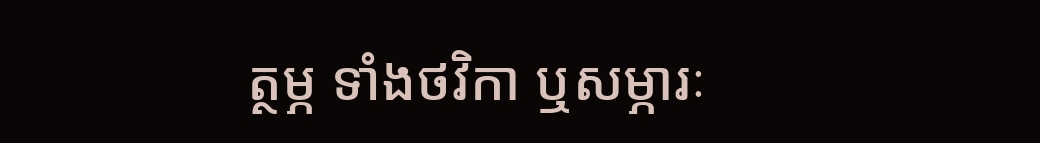ត្ថម្ភ ទាំងថវិកា ឬសម្ភារៈ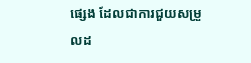ផ្សេង ដែលជាការជួយសម្រួលដ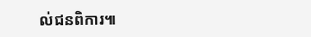ល់ជនពិការ៕